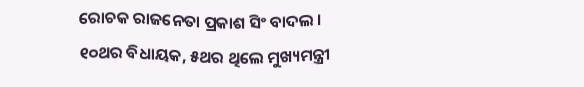ରୋଚକ ରାଜନେତା ପ୍ରକାଶ ସିଂ ବାଦଲ । ୧୦ଥର ବିଧାୟକ, ୫ଥର ଥିଲେ ମୁଖ୍ୟମନ୍ତ୍ରୀ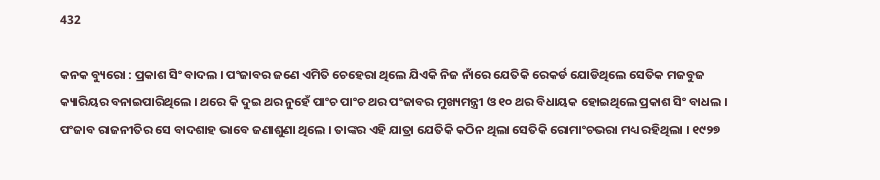432

କନକ ବ୍ୟୁରୋ : ପ୍ରକାଶ ସିଂ ବାଦଲ । ପଂଜାବର ଜଣେ ଏମିତି ଚେହେରା ଥିଲେ ଯିଏକି ନିଜ ନାଁରେ ଯେତିକି ରେକର୍ଡ ଯୋଡିଥିଲେ ସେତିକ ମଜବୁଜ କ୍ୟାରିୟର ବନାଇପାରିଥିଲେ । ଥରେ କି ଦୁଇ ଥର ନୁହେଁ ପାଂଚ ପାଂଚ ଥର ପଂଜାବର ମୁଖ୍ୟମନ୍ତ୍ରୀ ଓ ୧୦ ଥର ବିଧାୟକ ହୋଇଥିଲେ ପ୍ରକାଶ ସିଂ ବାଧଲ । ପଂଜାବ ରାଜନୀତିର ସେ ବାଦଶାହ ଭାବେ ଜଣାଶୁଣା ଥିଲେ । ତାଙ୍କର ଏହି ଯାତ୍ରା ଯେତିକି କଠିନ ଥିଲା ସେତିକି ରୋମାଂଚଭରା ମଧ୍ୟ ରହିଥିଲା । ୧୯୨୭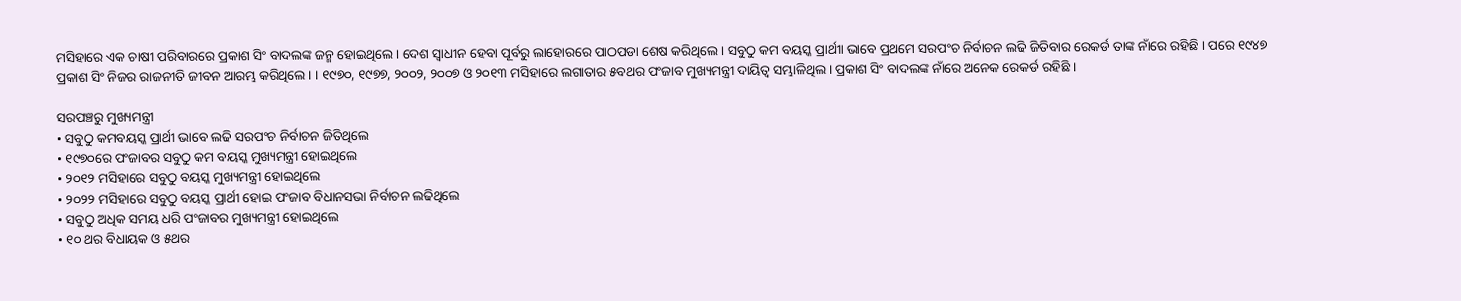ମସିହାରେ ଏକ ଚାଷୀ ପରିବାରରେ ପ୍ରକାଶ ସିଂ ବାଦଲଙ୍କ ଜନ୍ମ ହୋଇଥିଲେ । ଦେଶ ସ୍ୱାଧୀନ ହେବା ପୂର୍ବରୁ ଲାହୋରରେ ପାଠପଡା ଶେଷ କରିଥିଲେ । ସବୁଠୁ କମ ବୟସ୍କ ପ୍ରାର୍ଥୀା ଭାବେ ପ୍ରଥମେ ସରପଂଚ ନିର୍ବାଚନ ଲଢି ଜିତିବାର ରେକର୍ଡ ତାଙ୍କ ନାଁରେ ରହିଛି । ପରେ ୧୯୪୭ ପ୍ରକାଶ ସିଂ ନିଜର ରାଜନୀତି ଜୀବନ ଆରମ୍ଭ କରିଥିଲେ । । ୧୯୭୦, ୧୯୭୭, ୨୦୦୨, ୨୦୦୭ ଓ ୨୦୧୩ ମସିହାରେ ଲଗାତାର ୫ବଥର ପଂଜାବ ମୁଖ୍ୟମନ୍ତ୍ରୀ ଦାୟିତ୍ୱ ସମ୍ଭାଳିଥିଲ । ପ୍ରକାଶ ସିଂ ବାଦଲଙ୍କ ନାଁରେ ଅନେକ ରେକର୍ଡ ରହିଛି ।

ସରପଞ୍ଚରୁ ମୁଖ୍ୟମନ୍ତ୍ରୀ
• ସବୁଠୁ କମବୟସ୍କ ପ୍ରାର୍ଥୀ ଭାବେ ଲଢି ସରପଂଚ ନିର୍ବାଚନ ଜିତିଥିଲେ
• ୧୯୭୦ରେ ପଂଜାବର ସବୁଠୁ କମ ବୟସ୍କ ମୁଖ୍ୟମନ୍ତ୍ରୀ ହୋଇଥିଲେ
• ୨୦୧୨ ମସିହାରେ ସବୁଠୁ ବୟସ୍କ ମୁଖ୍ୟମନ୍ତ୍ରୀ ହୋଇଥିଲେ
• ୨୦୨୨ ମସିହାରେ ସବୁଠୁ ବୟସ୍କ ପ୍ରାର୍ଥୀ ହୋଇ ପଂଜାବ ବିଧାନସଭା ନିର୍ବାଚନ ଲଢିଥିଲେ
• ସବୁଠୁ ଅଧିକ ସମୟ ଧରି ପଂଜାବର ମୁଖ୍ୟମନ୍ତ୍ରୀ ହୋଇଥିଲେ
• ୧୦ ଥର ବିଧାୟକ ଓ ୫ଥର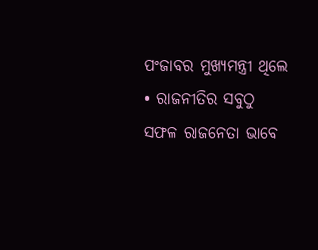ପଂଜାବର ମୁଖ୍ୟମନ୍ତ୍ରୀ ଥିଲେ
• ରାଜନୀତିର ସବୁଠୁ ସଫଳ ରାଜନେତା ଭାବେ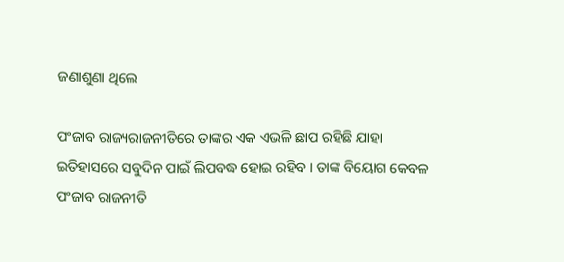ଜଣାଶୁଣା ଥିଲେ

ପଂଜାବ ରାଜ୍ୟରାଜନୀତିରେ ତାଙ୍କର ଏକ ଏଭଳି ଛାପ ରହିଛି ଯାହା ଇତିହାସରେ ସବୁଦିନ ପାଇଁ ଲିପବଦ୍ଧ ହୋଇ ରହିବ । ତାଙ୍କ ବିୟୋଗ କେବଳ ପଂଜାବ ରାଜନୀତି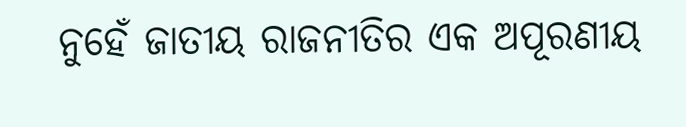ନୁହେଁ ଜାତୀୟ ରାଜନୀତିର ଏକ ଅପୂରଣୀୟ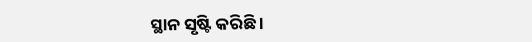ସ୍ଥାନ ସୃଷ୍ଟି କରିଛି ।